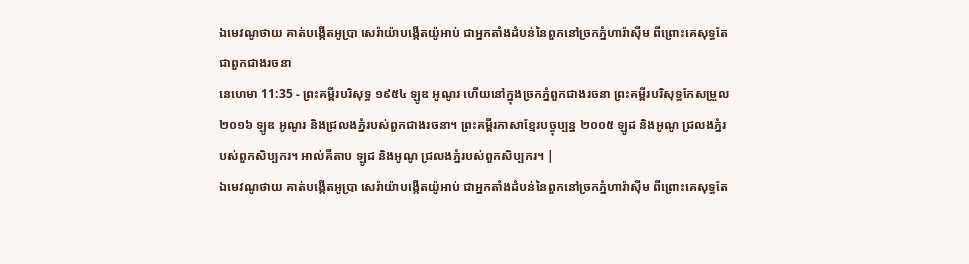ឯមេវណូថាយ គាត់បង្កើតអូប្រា សេរ៉ាយ៉ាបង្កើតយ៉ូអាប់ ជាអ្នកតាំងដំបន់នៃពួកនៅច្រកភ្នំហារ៉ាស៊ីម ពីព្រោះគេសុទ្ធតែជាពួកជាងរចនា
នេហេមា 11:35 - ព្រះគម្ពីរបរិសុទ្ធ ១៩៥៤ ឡូឌ អូណូរ ហើយនៅក្នុងច្រកភ្នំពួកជាងរចនា ព្រះគម្ពីរបរិសុទ្ធកែសម្រួល ២០១៦ ឡូឌ អូណូរ និងជ្រលងភ្នំរបស់ពួកជាងរចនា។ ព្រះគម្ពីរភាសាខ្មែរបច្ចុប្បន្ន ២០០៥ ឡូដ និងអូណូ ជ្រលងភ្នំរបស់ពួកសិប្បករ។ អាល់គីតាប ឡូដ និងអូណូ ជ្រលងភ្នំរបស់ពួកសិប្បករ។ |
ឯមេវណូថាយ គាត់បង្កើតអូប្រា សេរ៉ាយ៉ាបង្កើតយ៉ូអាប់ ជាអ្នកតាំងដំបន់នៃពួកនៅច្រកភ្នំហារ៉ាស៊ីម ពីព្រោះគេសុទ្ធតែ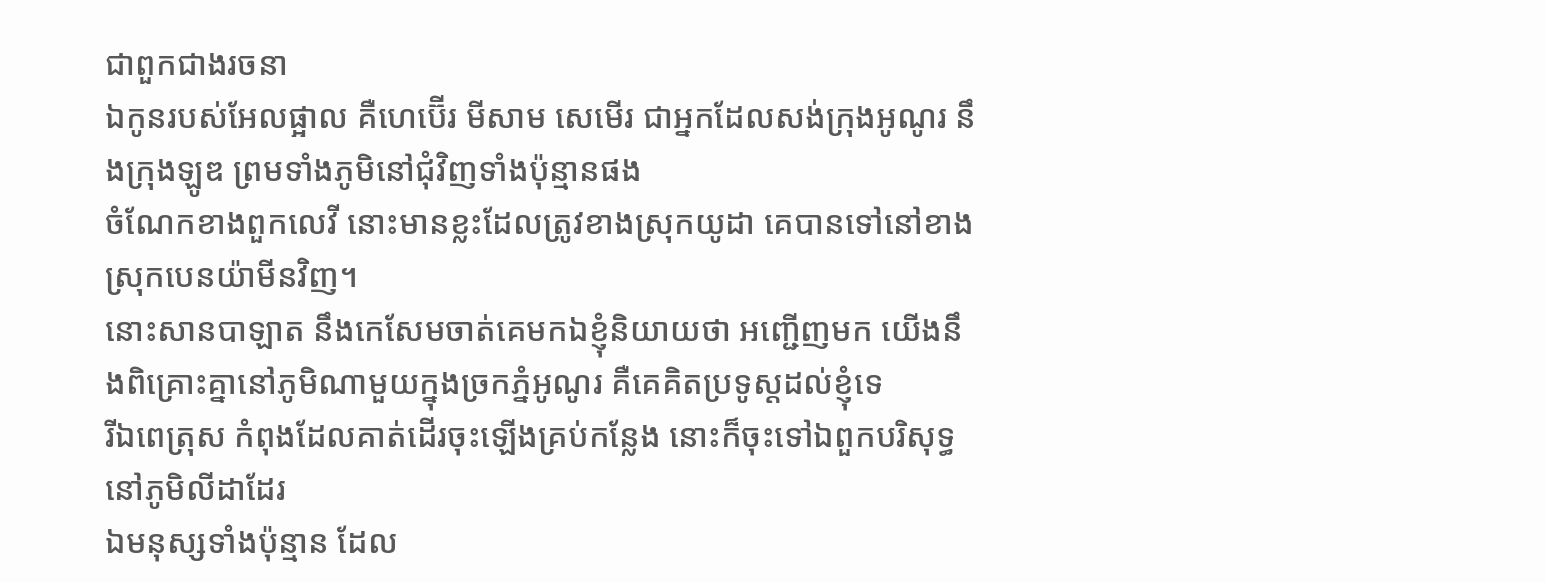ជាពួកជាងរចនា
ឯកូនរបស់អែលផ្អាល គឺហេប៊ើរ មីសាម សេមើរ ជាអ្នកដែលសង់ក្រុងអូណូរ នឹងក្រុងឡូឌ ព្រមទាំងភូមិនៅជុំវិញទាំងប៉ុន្មានផង
ចំណែកខាងពួកលេវី នោះមានខ្លះដែលត្រូវខាងស្រុកយូដា គេបានទៅនៅខាងស្រុកបេនយ៉ាមីនវិញ។
នោះសានបាឡាត នឹងកេសែមចាត់គេមកឯខ្ញុំនិយាយថា អញ្ជើញមក យើងនឹងពិគ្រោះគ្នានៅភូមិណាមួយក្នុងច្រកភ្នំអូណូរ គឺគេគិតប្រទូស្តដល់ខ្ញុំទេ
រីឯពេត្រុស កំពុងដែលគាត់ដើរចុះឡើងគ្រប់កន្លែង នោះក៏ចុះទៅឯពួកបរិសុទ្ធនៅភូមិលីដាដែរ
ឯមនុស្សទាំងប៉ុន្មាន ដែល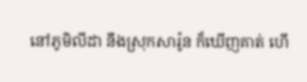នៅភូមិលីដា នឹងស្រុកសារ៉ូន ក៏ឃើញគាត់ ហើ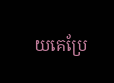យគេប្រែ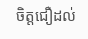ចិត្តជឿដល់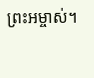ព្រះអម្ចាស់។